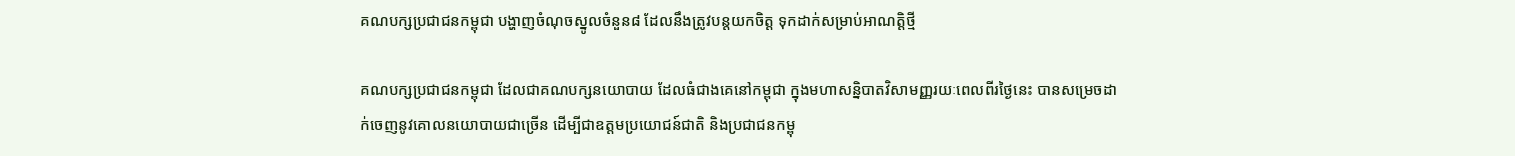គណបក្សប្រជាជនកម្ពុជា បង្ហាញចំណុចស្នូលចំនួន៨ ដែលនឹងត្រូវបន្តយកចិត្ត ទុកដាក់សម្រាប់អាណត្តិថ្មី

គណបក្សប្រជាជនកម្ពុជា ដែលជាគណបក្សនយោបាយ ដែលធំជាងគេនៅកម្ពុជា ក្នុងមហាសន្និបាតវិសាមញ្ញរយៈពេលពីរថ្ងៃនេះ បានសម្រេចដាក់ចេញនូវគោលនយោបាយជាច្រើន ដើម្បីជាឧត្តមប្រយោជន៍ជាតិ និងប្រជាជនកម្ពុ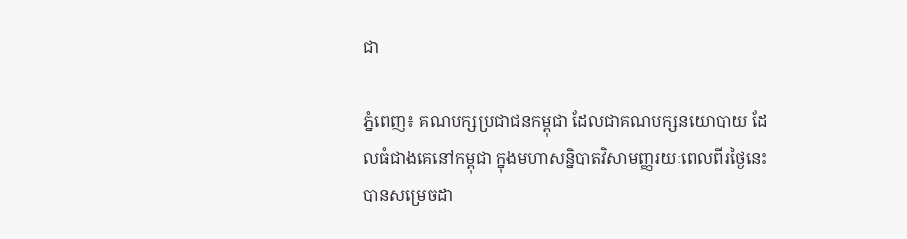ជា

ភ្នំពេញ៖ គណបក្សប្រជាជនកម្ពុជា ដែលជាគណបក្សនយោបាយ ដែលធំជាងគេនៅកម្ពុជា ក្នុងមហាសន្និបាតវិសាមញ្ញរយៈពេលពីរថ្ងៃនេះ បានសម្រេចដា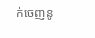ក់ចេញនូ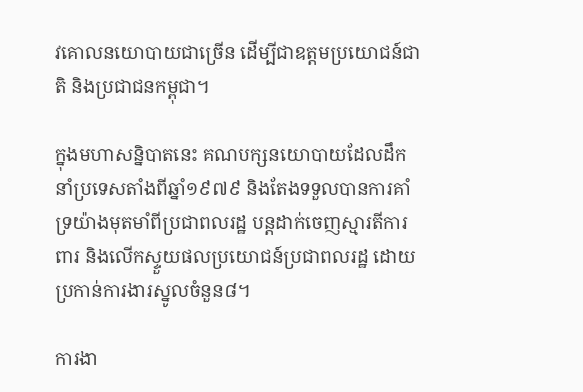វគោលនយោបាយជាច្រើន ដើម្បីជាឧត្តមប្រយោជន៍ជាតិ និងប្រជាជនកម្ពុជា។

ក្នុងមហាសន្និបាតនេះ គណបក្សនយោបាយដែលដឹកនាំប្រទេសតាំងពីឆ្នាំ១៩៧៩ និងតែងទទួលបានការគាំទ្រយ៉ាងមុតមាំពីប្រជាពលរដ្ឋ បន្តដាក់ចេញស្មារតីការពារ និងលើកស្ទួយផលប្រយោជន៍ប្រជាពលរដ្ឋ ដោយប្រកាន់ការងារស្នូលចំនួន៨។

ការងា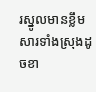រស្នូលមានខ្លឹមសារទាំងស្រុងដូចខា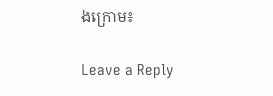ងក្រោម៖

Leave a Reply